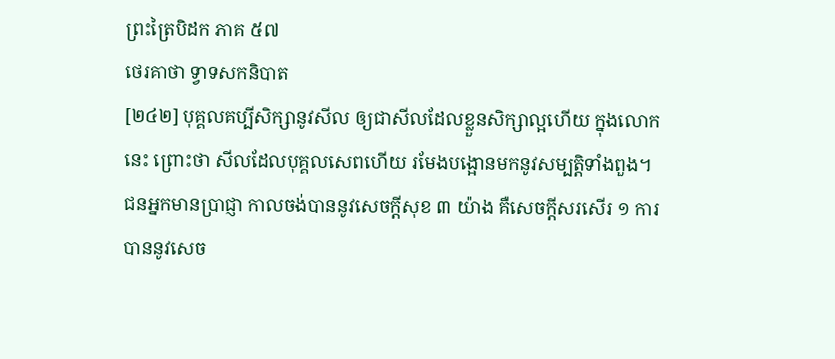ព្រះត្រៃបិដក ភាគ ៥៧
ថេរគាថា ទ្វាទសកនិបាត
[២៤២] បុគ្គលគប្បីសិក្សានូវសីល ឲ្យជាសីលដែលខ្លួនសិក្សាល្អហើយ ក្នុងលោកនេះ ព្រោះថា សីលដែលបុគ្គលសេពហើយ រមែងបង្អោនមកនូវសម្បត្តិទាំងពួង។ ជនអ្នកមានប្រាជ្ញា កាលចង់បាននូវសេចក្តីសុខ ៣ យ៉ាង គឺសេចក្តីសរសើរ ១ ការបាននូវសេច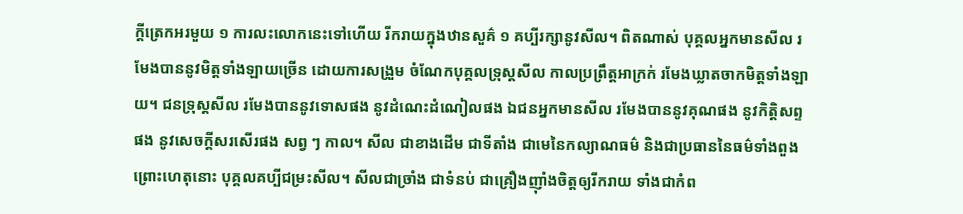ក្តីត្រេកអរមួយ ១ ការលះលោកនេះទៅហើយ រីករាយក្នុងឋានសួគ៌ ១ គប្បីរក្សានូវសីល។ ពិតណាស់ បុគ្គលអ្នកមានសីល រមែងបាននូវមិត្តទាំងឡាយច្រើន ដោយការសង្រួម ចំណែកបុគ្គលទ្រុស្តសីល កាលប្រព្រឹត្តអាក្រក់ រមែងឃ្លាតចាកមិត្តទាំងឡាយ។ ជនទ្រុស្តសីល រមែងបាននូវទោសផង នូវដំណេះដំណៀលផង ឯជនអ្នកមានសីល រមែងបាននូវគុណផង នូវកិត្តិសព្ទផង នូវសេចក្តីសរសើរផង សព្វ ៗ កាល។ សីល ជាខាងដើម ជាទីតាំង ជាមេនៃកល្យាណធម៌ និងជាប្រធាននៃធម៌ទាំងពួង ព្រោះហេតុនោះ បុគ្គលគប្បីជម្រះសីល។ សីលជាច្រាំង ជាទំនប់ ជាគ្រឿងញ៉ាំងចិត្តឲ្យរីករាយ ទាំងជាកំព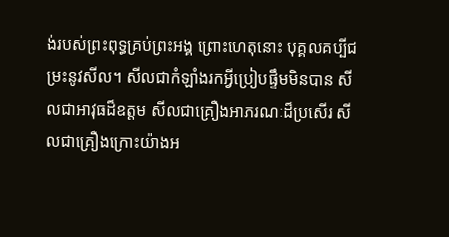ង់របស់ព្រះពុទ្ធគ្រប់ព្រះអង្គ ព្រោះហេតុនោះ បុគ្គលគប្បីជម្រះនូវសីល។ សីលជាកំឡាំងរកអ្វីប្រៀបផ្ទឹមមិនបាន សីលជាអាវុធដ៏ឧត្តម សីលជាគ្រឿងអាភរណៈដ៏ប្រសើរ សីលជាគ្រឿងក្រោះយ៉ាងអ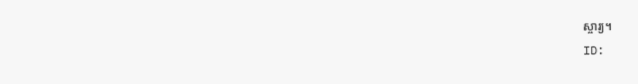ស្ចារ្យ។
ID: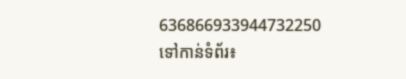636866933944732250
ទៅកាន់ទំព័រ៖